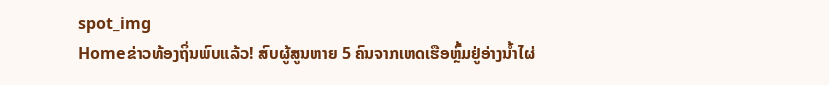spot_img
Homeຂ່າວທ້ອງຖິ່ນພົບແລ້ວ! ສົບຜູ້ສູນຫາຍ 5 ຄົນຈາກເຫດເຮືອຫຼົ້ມຢູ່ອ່າງນ້ຳໄຜ່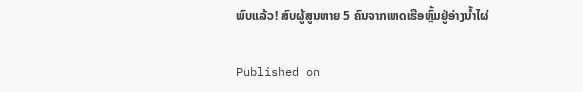ພົບແລ້ວ! ສົບຜູ້ສູນຫາຍ 5 ຄົນຈາກເຫດເຮືອຫຼົ້ມຢູ່ອ່າງນ້ຳໄຜ່

Published on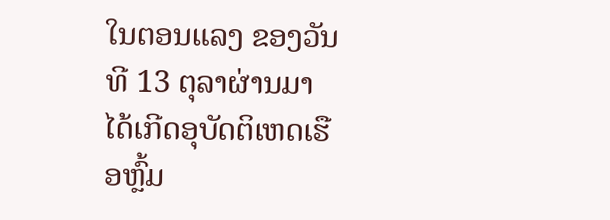ໃນຕອນແລງ ຂອງວັນທີ 13 ຕຸລາຜ່ານມາ ໄດ້ເກີດອຸບັດຕິເຫດເຮືອຫຼົ້ມ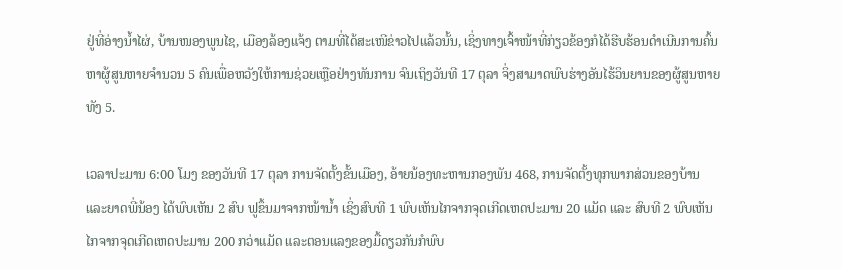ຢູ່ທີ່ອ່າງນໍ້າໄຜ່, ບ້ານໜອງພູນໄຊ, ເມືອງລ້ອງແຈ້ງ ຕາມທີ່ໄດ້ສະເໜີຂ່າວໄປແລ້ວນັ້ນ, ເຊິ່ງທາງເຈົ້າໜ້າທີ່ກ່ຽວຂ້ອງກໍໄດ້ຮີບຮ້ອນດຳເນີນການຄົ້ນຫາຜູ້ສູນຫາຍຈຳນວນ 5 ຄົນເພື່ອຫວັງໃຫ້ການຊ່ວຍເຫຼືອຢ່າງທັນການ ຈົນເຖິງວັນທີ 17 ຕຸລາ ຈິ່ງສາມາດພົບຮ່າງອັນໄຮ້ວິນຍານຂອງຜູ້ສູນຫາຍທັງ 5.

ເວລາປະມານ 6:00 ໂມງ ຂອງວັນທີ 17 ຕຸລາ ການຈັດຕັ້ງຂັ້ນເມືອງ, ອ້າຍນ້ອງທະຫານກອງພັນ 468, ການຈັດຕັ້ງທຸກພາກສ່ວນຂອງບ້ານ ແລະຍາດພີ່ນ້ອງ ໄດ້ພົບເຫັນ 2 ສົບ ຟູຂຶ້ນມາຈາກໜ້ານ້ຳ ເຊິ່ງສົບທີ 1 ພົບເຫັນໄກຈາກຈຸດເກີດເຫດປະມານ 20 ແມັດ ແລະ ສົບທີ 2 ພົບເຫັນໄກຈາກຈຸດເກີດເຫດປະມານ 200 ກວ່າແມັດ ແລະຕອນແລງຂອງມື້ດຽວກັນກໍພົບ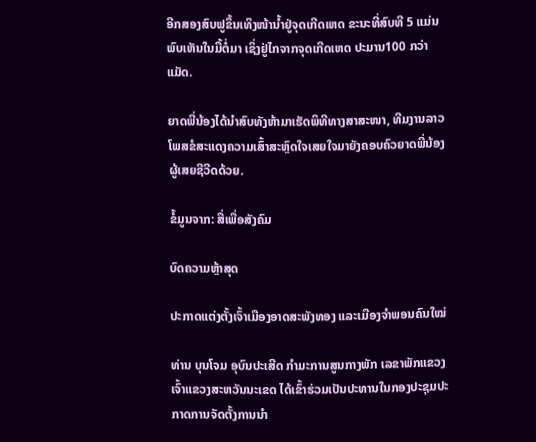ອີກສອງສົບຟູຂຶ້ນເທິງໜ້ານໍ້າຢູ່ຈຸດເກີດເຫດ ຂະນະທີ່ສົບທີ 5 ແມ່ນພົບເຫັນໃນມື້ຕໍ່ມາ ເຊິ່ງຢູ່ໄກຈາກຈຸດເກີດເຫດ ປະມານ100 ກວ່າແມັດ.

ຍາດພີ່ນ້ອງໄດ້ນຳສົບທັງຫ້າມາເຮັດພິທີທາງສາສະໜາ, ທີມງານລາວໂພສຂໍສະແດງຄວາມເສົ້າສະຫຼົດໃຈເສຍໃຈມາຍັງຄອບຄົວຍາດພີ່ນ້ອງຜູ້ເສຍຊີວີດດ້ວຍ.

ຂໍ້ມູນຈາກ: ສື່ເພື່ອສັງຄົມ

ບົດຄວາມຫຼ້າສຸດ

ປະກາດແຕ່ງຕັ້ງເຈົ້າເມືອງອາດສະພັງທອງ ແລະເມືອງຈຳພອນຄົນໃໝ່

ທ່ານ ບຸນໂຈມ ອຸບົນປະເສີດ ກຳມະການສູນກາງພັກ ເລຂາພັກແຂວງເຈົ້າແຂວງສະຫວັນນະເຂດ ໄດ້ເຂົ້າຮ່ວມເປັນປະທານໃນກອງປະຊຸມປະກາດການຈັດຕັ້ງການນຳ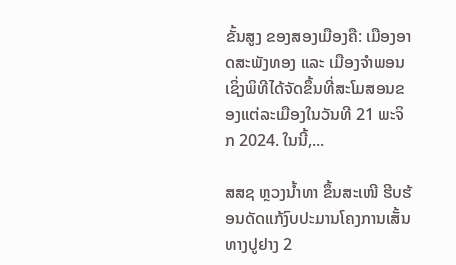ຂັ້ນສູງ ຂອງສອງເມືອງຄື: ເມືອງອາດສະພັງທອງ ແລະ ເມືອງຈຳພອນ ເຊິ່ງພິທີໄດ້ຈັດຂຶ້ນທີ່ສະໂມສອນຂອງແຕ່ລະເມືອງໃນວັນທີ 21 ພະຈິກ 2024. ໃນນີ້,...

ສສຊ ຫຼວງນໍ້າທາ ຂຶ້ນສະເໜີ ຮີບຮ້ອນດັດແກ້ງົບປະມານໂຄງການເສັ້ນທາງປູຢາງ 2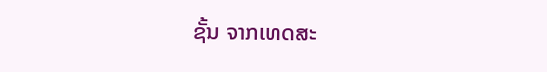ຊັ້ນ ຈາກເທດສະ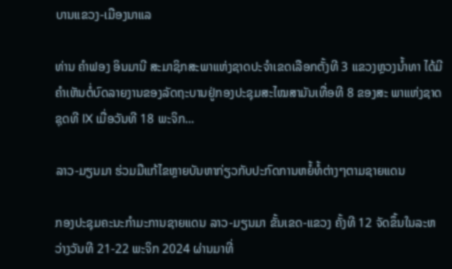ບານແຂວງ-ເມືອງນາແລ

ທ່ານ ຄຳຟອງ ອິນມານີ ສະມາຊິກສະພາແຫ່ງຊາດປະຈຳເຂດເລືອກຕັ້ງທີ 3 ແຂວງຫຼວງນ້ຳທາ ໄດ້ມີຄຳເຫັນຕໍ່ບົດລາຍງານຂອງລັດຖະບານຢູ່ກອງປະຊຸມສະໄໝສາມັນເທື່ອທີ 8 ຂອງສະ ພາແຫ່ງຊາດຊຸດທີ IX ເມື່ອວັນທີ 18 ພະຈິກ...

ລາວ-ມຽນມາ ຮ່ວມມືແກ້ໄຂຫຼາຍບັນຫາກ່ຽວກັບປະກົດການຫຍໍ້ທໍ້ຕ່າງໆຕາມຊາຍແດນ

ກອງປະຊຸມຄະນະກຳມະການຊາຍແດນ ລາວ-ມຽນມາ ຂັ້ນເຂດ-ແຂວງ ຄັ້ງທີ 12 ຈັດຂຶ້ນໃນລະຫວ່າງວັນທີ 21-22 ພະຈິກ 2024 ຜ່ານມາທີ່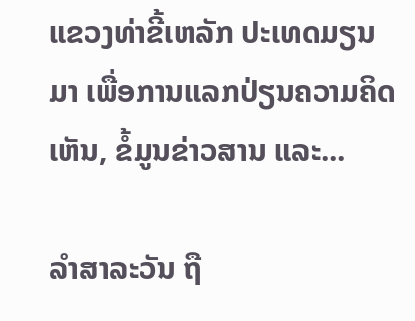ແຂວງທ່າຂີ້ເຫລັກ ປະເທດມຽນມາ ເພື່ອການແລກປ່ຽນຄວາມຄິດເຫັນ, ຂໍ້ມູນຂ່າວສານ ແລະ...

ລຳສາລະວັນ ຖື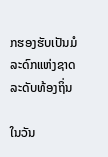ກຮອງຮັບເປັນມໍລະດົກແຫ່ງຊາດລະດັບທ້ອງຖິ່ນ

ໃນວັນ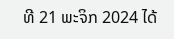ທີ 21 ພະຈິກ 2024 ໄດ້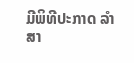ມີພິທີປະກາດ ລຳສາ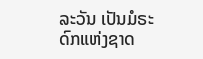ລະວັນ ເປັນມໍຣະດົກແຫ່ງຊາດ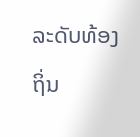ລະດັບທ້ອງຖິ່ນ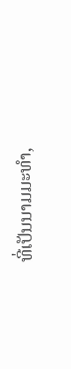ທີ່ເປັນນາມມະທຳ,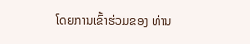ໂດຍການເຂົ້າຮ່ວມຂອງ ທ່ານ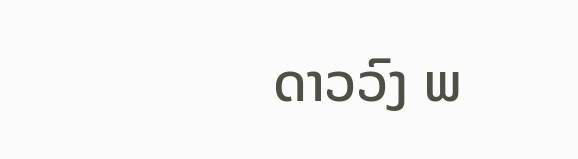ດາວວົງ ພ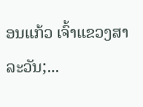ອນແກ້ວ ເຈົ້າແຂວງສາລະວັນ;...